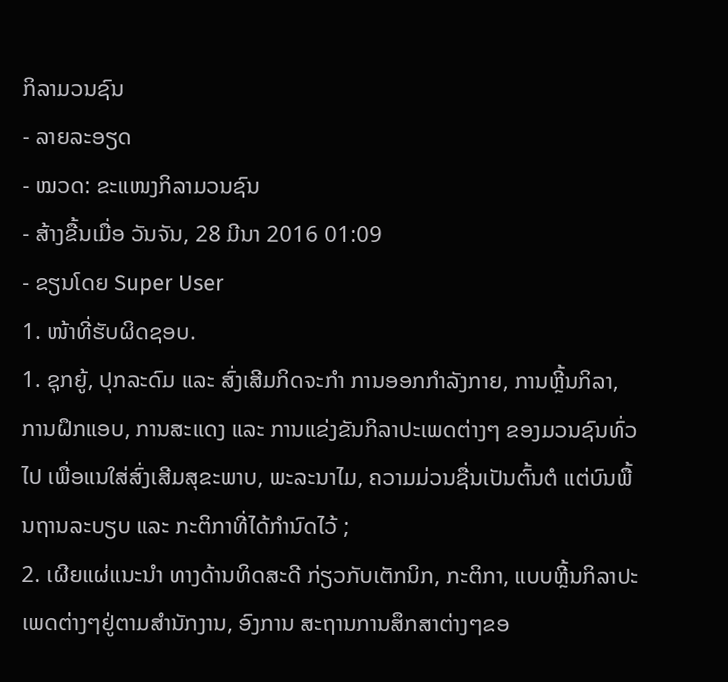ກິລາມວນຊົນ
- ລາຍລະອຽດ
- ໝວດ: ຂະແໜງກິລາມວນຊົນ
- ສ້າງຂື້ນເມື່ອ ວັນຈັນ, 28 ມີນາ 2016 01:09
- ຂຽນໂດຍ Super User
1. ໜ້າທີ່ຮັບຜິດຊອບ.
1. ຊຸກຍູ້, ປຸກລະດົມ ແລະ ສົ່ງເສີມກິດຈະກຳ ການອອກກຳລັງກາຍ, ການຫຼີ້ນກິລາ, ການຝຶກແອບ, ການສະແດງ ແລະ ການແຂ່ງຂັນກິລາປະເພດຕ່າງໆ ຂອງມວນຊົນທົ່ວໄປ ເພື່ອແນໃສ່ສົ່ງເສີມສຸຂະພາບ, ພະລະນາໄມ, ຄວາມມ່ວນຊື່ນເປັນຕົ້ນຕໍ ແຕ່ບົນພື້ນຖານລະບຽບ ແລະ ກະຕິກາທີ່ໄດ້ກຳນົດໄວ້ ;
2. ເຜີຍແຜ່ແນະນຳ ທາງດ້ານທິດສະດີ ກ່ຽວກັບເຕັກນິກ, ກະຕິກາ, ແບບຫຼີ້ນກິລາປະເພດຕ່າງໆຢູ່ຕາມສຳນັກງານ, ອົງການ ສະຖານການສຶກສາຕ່າງໆຂອ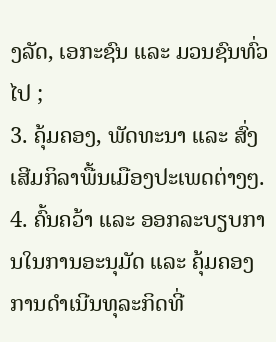ງລັດ, ເອກະຊົນ ແລະ ມວນຊົນທົ່ວໄປ ;
3. ຄຸ້ມຄອງ, ພັດທະນາ ແລະ ສົ່ງເສີມກິລາພື້ນເມືອງປະເພດຕ່າງໆ.
4. ຄົ້ນຄວ້າ ແລະ ອອກລະບຽບການໃນການອະນຸມັດ ແລະ ຄຸ້ມຄອງການດຳເນີນທຸລະກິດທີ່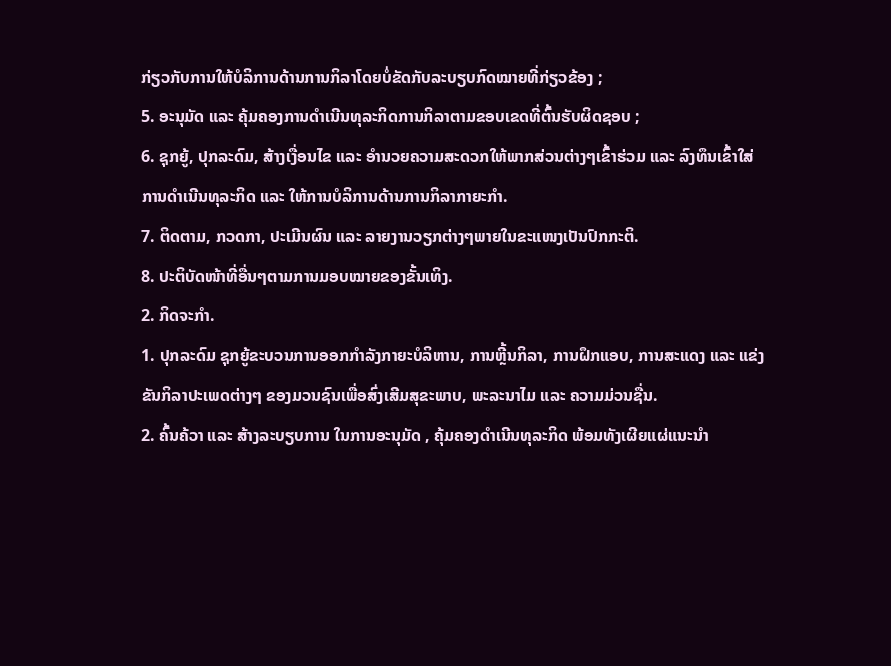ກ່ຽວກັບການໃຫ້ບໍລິການດ້ານການກິລາໂດຍບໍ່ຂັດກັບລະບຽບກົດໝາຍທີ່ກ່ຽວຂ້ອງ ;
5. ອະນຸມັດ ແລະ ຄຸ້ມຄອງການດຳເນີນທຸລະກິດການກິລາຕາມຂອບເຂດທີ່ຕົ້ນຮັບຜິດຊອບ ;
6. ຊຸກຍູ້, ປຸກລະດົມ, ສ້າງເງື່ອນໄຂ ແລະ ອຳນວຍຄວາມສະດວກໃຫ້ພາກສ່ວນຕ່າງໆເຂົ້າຮ່ວມ ແລະ ລົງທຶນເຂົ້າໃສ່ການດຳເນີນທຸລະກິດ ແລະ ໃຫ້ການບໍລິການດ້ານການກິລາກາຍະກຳ.
7. ຕິດຕາມ, ກວດກາ, ປະເມີນຜົນ ແລະ ລາຍງານວຽກຕ່າງໆພາຍໃນຂະແໜງເປັນປົກກະຕິ.
8. ປະຕິບັດໜ້າທີ່ອື່ນໆຕາມການມອບໝາຍຂອງຂັ້ນເທິງ.
2. ກິດຈະກຳ.
1. ປຸກລະດົມ ຊຸກຍູ້ຂະບວນການອອກກຳລັງກາຍະບໍລິຫານ, ການຫຼີ້ນກິລາ, ການຝຶກແອບ, ການສະແດງ ແລະ ແຂ່ງຂັນກິລາປະເພດຕ່າງໆ ຂອງມວນຊົນເພື່ອສົ່ງເສີມສຸຂະພາບ, ພະລະນາໄມ ແລະ ຄວາມມ່ວນຊື່ນ.
2. ຄົ້ນຄ້ວາ ແລະ ສ້າງລະບຽບການ ໃນການອະນຸມັດ , ຄຸ້ມຄອງດຳເນີນທຸລະກິດ ພ້ອມທັງເຜີຍແຜ່ແນະນຳ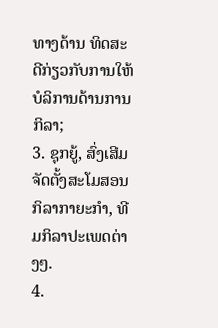ທາງດ້ານ ທິດສະດີກ່ຽວກັບການໃຫ້ບໍລິການດ້ານການກິລາ;
3. ຊຸກຍູ້, ສົ່ງເສີມຈັດຕັ້ງສະໂມສອນກິລາກາຍະກຳ, ທີມກິລາປະເພດຕ່າງໆ.
4.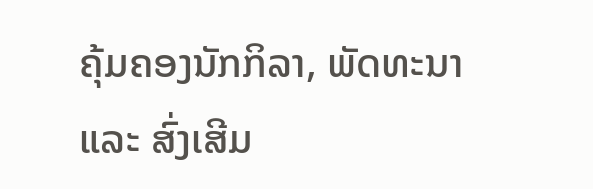ຄຸ້ມຄອງນັກກິລາ, ພັດທະນາ ແລະ ສົ່ງເສີມ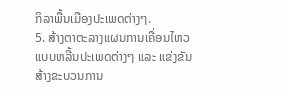ກິລາພື້ນເມືອງປະເພດຕ່າງໆ.
5. ສ້າງຕາຕະລາງແຜນການເຄື່ອນໄຫວແບບຫລີ້ນປະເພດຕ່າງໆ ແລະ ແຂ່ງຂັນ ສ້າງຂະບວນການ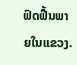ຟົດຟື້ນພາຍໃນແຂວງ.